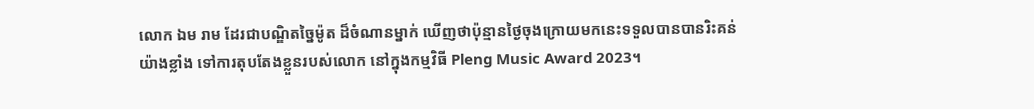លោក ឯម រាម ដែរជាបណ្ឌិតច្នៃម៉ូត ដ៏ចំណានម្នាក់ ឃើញថាប៉ុន្មានថ្ងៃចុងក្រោយមកនេះទទួលបានបានរិះគន់យ៉ាងខ្លាំង ទៅការតុបតែងខ្លួនរបស់លោក នៅក្នុងកម្មវិធី Pleng Music Award 2023។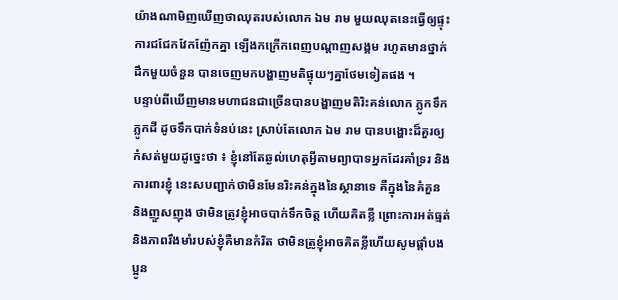យ៉ាងណាមិញឃើញថាឈុតរបស់លោក ឯម រាម មួយឈុតនេះធ្វើឲ្យផ្ទុះការជជែកវែកញ៉ែកគ្នា ឡើងកក្រើកពេញបណ្តាញសង្គម រហូតមានថ្នាក់ដឹកមួយចំនួន បានចេញមកបង្ហាញមតិផ្ទុយៗគ្នាថែមទៀតផង ។
បន្ទាប់ពីឃើញមានមហាជនជាច្រើនបានបង្ហាញមតិរិះគន់លោក ភ្លូកទឹកភ្លូកដី ដូចទឹកបាក់ទំនប់នេះ ស្រាប់តែលោក ឯម រាម បានបង្ហោះដ៏គួរឲ្យកំសត់មួយដូច្នេះថា ៖ ខ្ញុំនៅតែឆ្ងល់ហេតុអ្វីតាមព្យាបាទអ្នកដែរគាំទ្ររ និងការពារខ្ញុំ នេះសបញ្ជាក់ថាមិនមែនរិះគន់ក្នុងនៃស្ថានាទេ គឺក្នុងនៃគំគួន និងញួសញុង ថាមិនត្រូវខ្ញុំអាចបាក់ទឹកចិត្ត ហើយគិតខ្លី ព្រោះការអត់ធ្មត់ និងភាពរឹងមាំរបស់ខ្ញុំគឺមានកំរិត ថាមិនត្រូខ្ញុំអាចគិតខ្លីហើយសូមផ្តាំបងប្អូន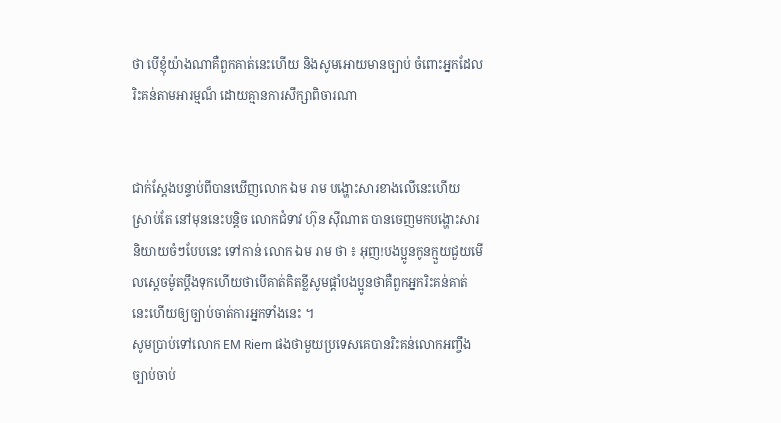ថា បើខ្ញុំយ៉ាងណាគឺពួកគាត់នេះហើយ និងសូមអោយមានច្បាប់ ចំពោះអ្នកដែលរិះគន់តាមអារម្មណ៏ ដោយគ្មានការសឹក្សាពិចារណា


ជាក់ស្តែងបន្ទាប់ពីបានឃើញលោក ឯម រាម បង្ហោះសារខាងលើនេះហើយ ស្រាប់តែ នៅមុននេះបន្តិច លោកជំទាវ ហ៊ុន សុីណាត បានចេញមកបង្ហោះសារ និយាយចំៗបែបនេះ ទៅកាន់ លោក ឯម រាម ថា ៖ អុញ!បងប្អូនកូនក្មួយជួយមើលស្ដេចម៉ូតប្ដឹងទុកហើយថាបើគាត់គិតខ្លីសូមផ្ដាំបងប្អូនថាគឺពួកអ្នករិះគន់គាត់នេះហើយឲ្យច្បាប់ចាត់ការអ្នកទាំងនេះ ។
សូមប្រាប់ទៅលោក EM Riem ផងថាមួយប្រទេសគេបានរិះគន់លោកអញ្ចឹងច្បាប់ចាប់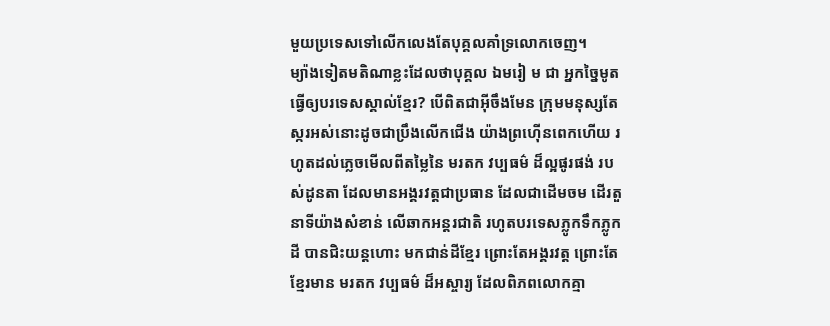មួយប្រទេសទៅលើកលេងតែបុគ្គលគាំទ្រលោកចេញ។
ម្យ៉ាងទៀតមតិណាខ្លះដែលថាបុគ្គល ឯមរៀ ម ជា អ្នកច្នៃមូតធ្វេីឲ្យបរទេសស្គាល់ខ្មែរ? បេីពិតជាអ៊ីចឹងមែន ក្រុមមនុស្សតែស្ករអស់នោះដូចជាប្រឹងលេីកជេីង យ៉ាងព្រហ៊េីនពេកហេីយ រហូតដល់ភ្លេចមេីលពីតម្លៃនៃ មរតក វប្បធម៌ ដ៏ល្អផូរផង់ របស់ដូនតា ដែលមានអង្គរវត្តជាប្រធាន ដែលជាដេីមចម ដេីរតួនាទីយ៉ាងសំខាន់ លេីឆាកអន្តរជាតិ រហូតបរទេសភ្លូកទឹកភ្លូកដី បានជិះយន្តហោះ មកជាន់ដីខ្មែរ ព្រោះតែអង្គរវត្ត ព្រោះតែខ្មែរមាន មរតក វប្បធម៌ ដ៏អស្ចារ្យ ដែលពិភពលោកគ្មា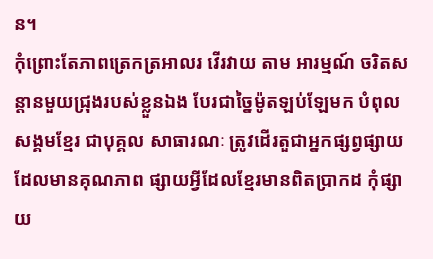ន។
កុំព្រោះតែភាពត្រេកត្រអាលរ វេីរវាយ តាម អារម្មណ៍ ចរិតសន្ដានមួយជ្រុងរបស់ខ្លួនឯង បែរជាច្នៃម៉ូតឡប់ឡែមក បំពុលសង្គមខ្មែរ ជាបុគ្គល សាធារណៈ ត្រូវដេីរតួជាអ្នកផ្សព្វផ្សាយដែលមានគុណភាព ផ្សាយអ្វីដែលខ្មែរមានពិតប្រាកដ កុំផ្សាយ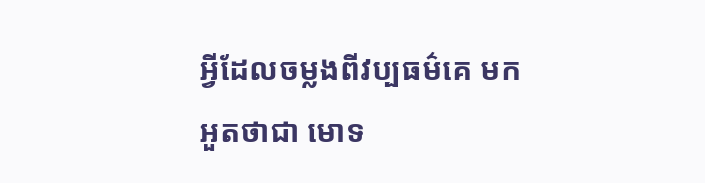អ្វីដែលចម្លងពីវប្បធម៌គេ មកអួតថាជា មោទ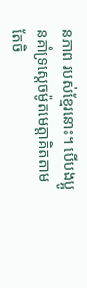នភាព របស់ខ្មែរនោះ។ បើបងប្អូនគាំទ្រស្ដេចម៉ូតមេត្តាគិតតាមតែចិ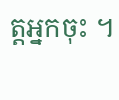ត្តអ្នកចុះ ។